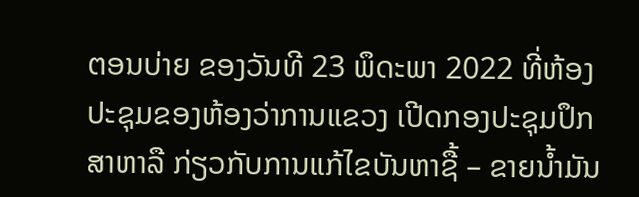ຕອນບ່າຍ ຂອງວັນທີ 23 ພຶດະພາ 2022 ທີ່ຫ້ອງປະຊຸມຂອງຫ້ອງວ່າການແຂວງ ເປີດກອງປະຊຸມປຶກສາຫາລື ກ່ຽວກັບການແກ້ໄຂບັນຫາຊື້ – ຂາຍນ້ຳມັນ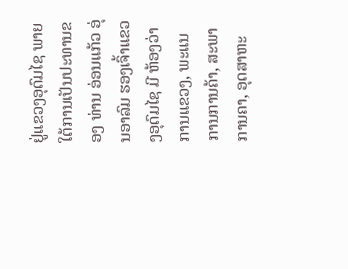ຢູ່ແຂວງອຸດົມໄຊ ພາຍໃຕ້ການເປັນປະທານຂອງ ທ່ານ ອ່ອນແກ້ວ ອຸ່ນອາລົມ ຮອງເຈົ້າແຂວງອຸດົມໄຊ ມີ ຫ້ອງວ່າການແຂວງ, ພະແນການການຄ້າ, ສະພາການຄາ, ອຸດສາຫະ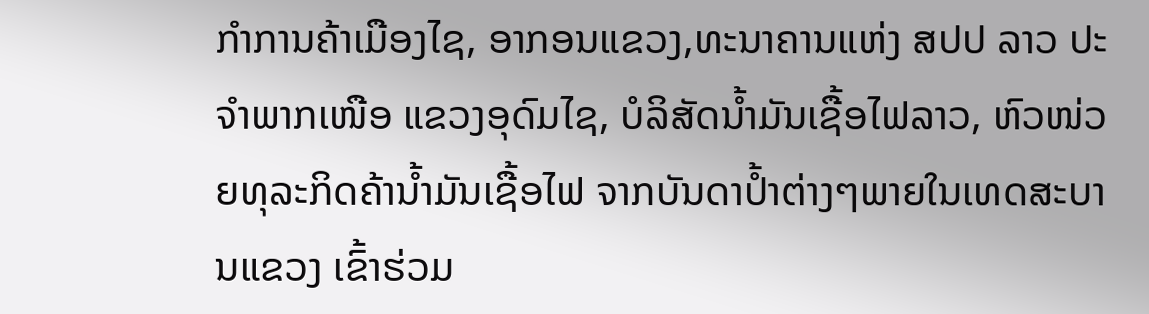ກຳການຄ້າເມືອງໄຊ, ອາກອນແຂວງ,ທະນາຄານແຫ່ງ ສປປ ລາວ ປະຈຳພາກເໜືອ ແຂວງອຸດົມໄຊ, ບໍລິສັດນ້ຳມັນເຊື້ອໄຟລາວ, ຫົວໜ່ວຍທຸລະກິດຄ້ານ້ຳມັນເຊື້ອໄຟ ຈາກບັນດາປ້ຳຕ່າງໆພາຍໃນເທດສະບານແຂວງ ເຂົ້າຮ່ວມ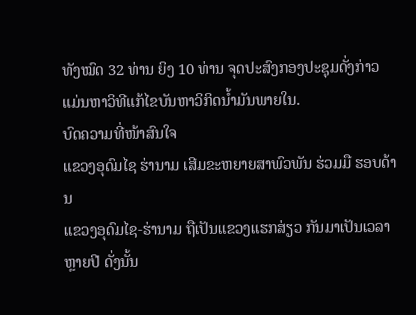ທັງໝົດ 32 ທ່ານ ຍິງ 10 ທ່ານ ຈຸດປະສົງກອງປະຊຸມດັ່ງກ່າວແມ່ນຫາວິທີແກ້ໄຂບັນຫາວິກິດນ້ຳມັນພາຍໃນ.
ບົດຄວາມທີ່ໜ້າສົນໃຈ
ແຂວງອຸດົມໄຊ ຮ່ານາມ ເສີມຂະຫຍາຍສາພົວພັນ ຮ່ວມມື ຮອບດ້ານ
ແຂວງອຸດົມໄຊ-ຮ່ານາມ ຖືເປັນແຂວງແຮກສ່ຽວ ກັນມາເປັນເວລາຫຼາຍປີ ດັ່ງນັ້ນ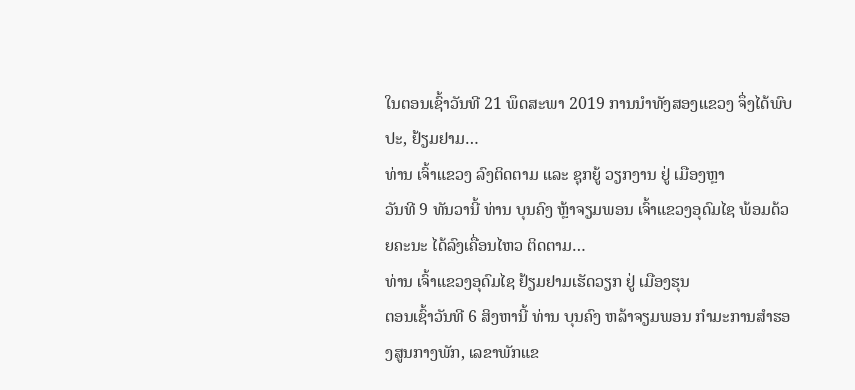ໃນຕອນເຊົ້າວັນທີ 21 ພຶດສະພາ 2019 ການນຳທັງສອງແຂວງ ຈຶ່ງໄດ້ພົບປະ, ຢ້ຽມຢາມ…
ທ່ານ ເຈົ້າແຂວງ ລົງຕິດຕາມ ແລະ ຊຸກຍູ້ ວຽກງານ ຢູ່ ເມືອງຫຼາ
ວັນທີ 9 ທັນວານີ້ ທ່ານ ບຸນຄົງ ຫຼ້າຈຽມພອນ ເຈົ້າແຂວງອຸດົມໄຊ ພ້ອມດ້ວຍຄະນະ ໄດ້ລົງເຄື່ອນໄຫວ ຕິດຕາມ…
ທ່ານ ເຈົ້າແຂວງອຸດົມໄຊ ຢ້ຽມຢາມເຮັດວຽກ ຢູ່ ເມືອງຮຸນ
ຕອນເຊົ້າວັນທີ 6 ສິງຫານີ້ ທ່ານ ບຸນຄົງ ຫລ້າຈຽມພອນ ກໍາມະການສໍາຮອງສູນກາງພັກ, ເລຂາພັກແຂ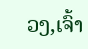ວງ,ເຈົ້າ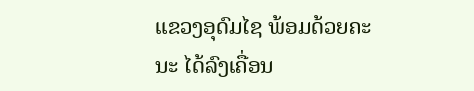ແຂວງອຸດົມໄຊ ພ້ອມດ້ວຍຄະນະ ໄດ້ລົງເຄື່ອນ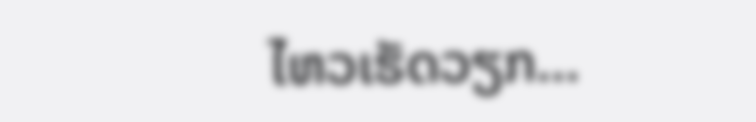ໄຫວເຮັດວຽກ…